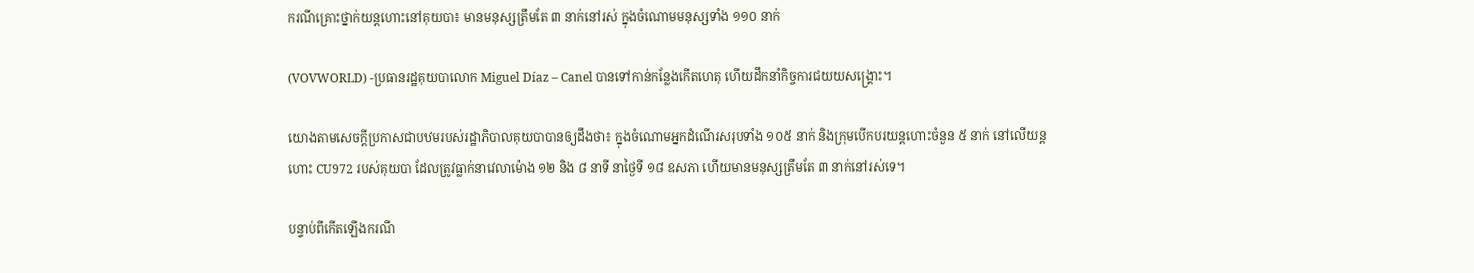ករណីគ្រោះថ្នាក់យន្តហោះនៅគុយបា៖ មានមនុស្សត្រឹមតែ ៣ នាក់នៅរស់ ក្នុងចំណោមមនុស្សទាំង ១១០ នាក់

(VOVWORLD) -ប្រធានរដ្ឋគុយបាលោក Miguel Díaz – Canel បានទៅកាន់កន្លែងកើតហេតុ ហើយដឹកនាំកិច្ចការជយយសង្គ្រោះ។

យោងតាមសេចក្ដីប្រកាសជាបឋមរបស់រដ្ឋាភិបាលគុយបាបានឲ្យដឹងថា៖ ក្នុងចំណោមអ្នកដំណើរសរុបទាំង ១០៥ នាក់ និងក្រុមបើកបរយន្តហោះចំនួន ៥ នាក់ នៅលើយន្ដហោះ CU972 របស់គុយបា ដែលត្រូវធ្លាក់នាវេលាម៉ោង ១២ និង ៨ នាទី នាថ្ងៃទី ១៨ ឧសភា ហើយមានមនុស្សត្រឹមតែ ៣ នាក់នៅរស់ទេ។

បន្ទាប់ពីកើតឡើងករណី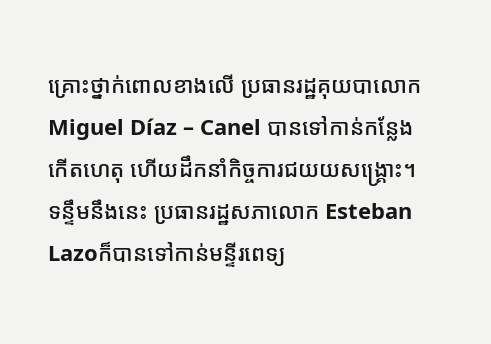គ្រោះថ្នាក់ពោលខាងលើ ប្រធានរដ្ឋគុយបាលោក Miguel Díaz – Canel បានទៅកាន់កន្លែងកើតហេតុ ហើយដឹកនាំកិច្ចការជយយសង្គ្រោះ។ ទន្ទឹមនឹងនេះ ប្រធានរដ្ឋសភាលោក Esteban Lazoក៏បានទៅកាន់មន្ទីរពេទ្យ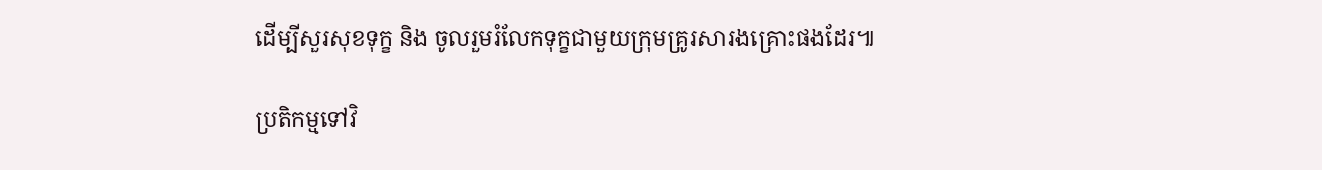ដើម្បីសួរសុខទុក្ខ និង ចូលរួមរំលែកទុក្ខជាមួយក្រុមគ្រូរសារងគ្រោះផងដែរ៕

ប្រតិកម្មទៅវិ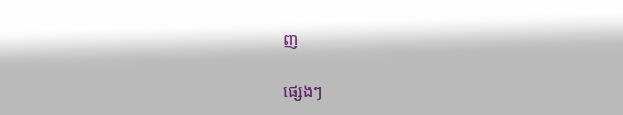ញ

ផ្សេងៗ